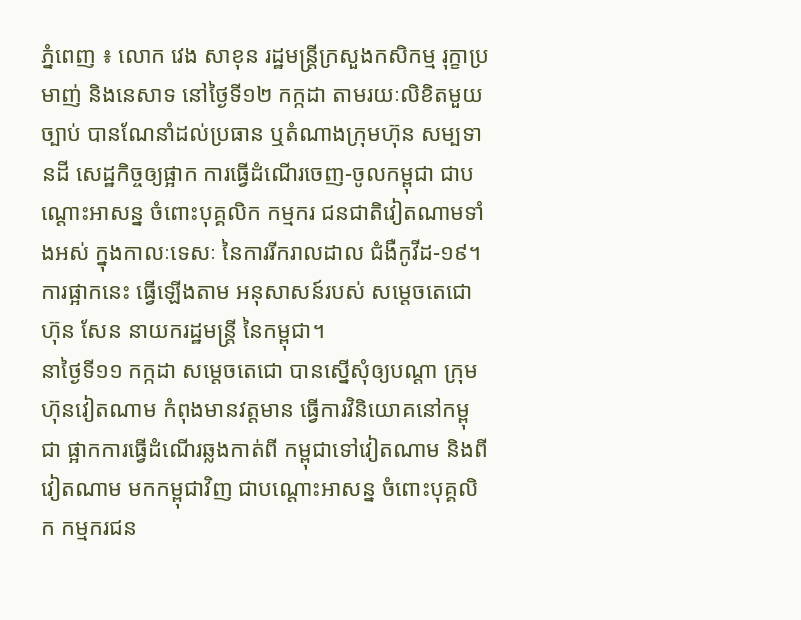ភ្នំពេញ ៖ លោក វេង សាខុន រដ្ឋមន្ដ្រីក្រសួងកសិកម្ម រុក្ខាប្រមាញ់ និងនេសាទ នៅថ្ងៃទី១២ កក្កដា តាមរយៈលិខិតមួយច្បាប់ បានណែនាំដល់ប្រធាន ឬតំណាងក្រុមហ៊ុន សម្បទានដី សេដ្ឋកិច្ចឲ្យផ្អាក ការធ្វើដំណើរចេញ-ចូលកម្ពុជា ជាបណ្ដោះអាសន្ន ចំពោះបុគ្គលិក កម្មករ ជនជាតិវៀតណាមទាំងអស់ ក្នុងកាលៈទេសៈ នៃការរីករាលដាល ជំងឺកូវីដ-១៩។
ការផ្អាកនេះ ធ្វើឡើងតាម អនុសាសន៍របស់ សម្តេចតេជោ ហ៊ុន សែន នាយករដ្ឋមន្ត្រី នៃកម្ពុជា។
នាថ្ងៃទី១១ កក្កដា សម្តេចតេជោ បានស្នើសុំឲ្យបណ្តា ក្រុមហ៊ុនវៀតណាម កំពុងមានវត្តមាន ធ្វើការវិនិយោគនៅកម្ពុជា ផ្អាកការធ្វើដំណើរឆ្លងកាត់ពី កម្ពុជាទៅវៀតណាម និងពីវៀតណាម មកកម្ពុជាវិញ ជាបណ្តោះអាសន្ន ចំពោះបុគ្គលិក កម្មករជន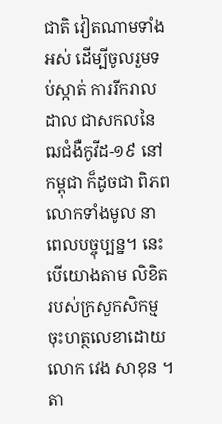ជាតិ វៀតណាមទាំងអស់ ដើម្បីចូលរួមទប់ស្កាត់ ការរីករាលដាល ជាសកលនៃ ឍជំងឺកូវីដ-១៩ នៅកម្ពុជា ក៏ដូចជា ពិភពលោកទាំងមូល នាពេលបច្ចុប្បន្ន។ នេះបើយោងតាម លិខិតរបស់ក្រសួកសិកម្ម ចុះហត្ថលេខាដោយលោក វេង សាខុន ។
តា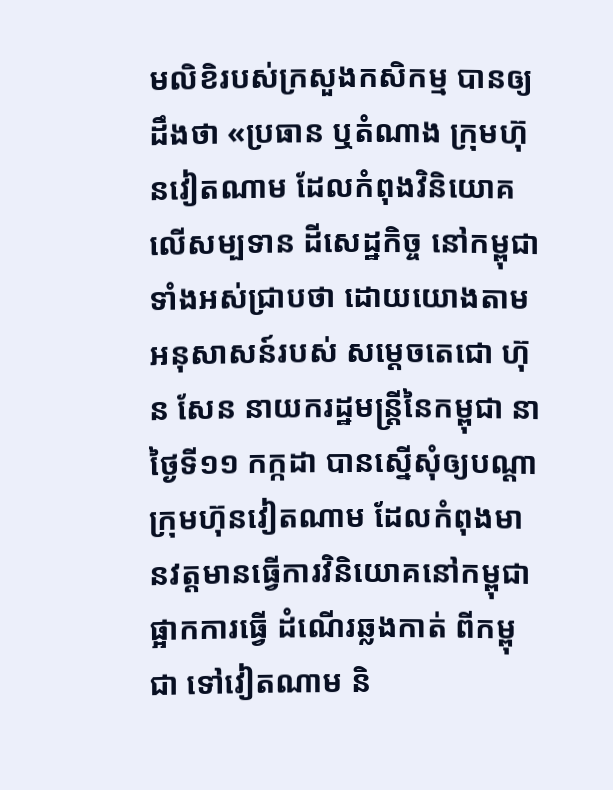មលិខិរបស់ក្រសួងកសិកម្ម បានឲ្យដឹងថា «ប្រធាន ឬតំណាង ក្រុមហ៊ុនវៀតណាម ដែលកំពុងវិនិយោគ លើសម្បទាន ដីសេដ្ឋកិច្ច នៅកម្ពុជាទាំងអស់ជ្រាបថា ដោយយោងតាម អនុសាសន៍របស់ សម្តេចតេជោ ហ៊ុន សែន នាយករដ្ឋមន្ត្រីនៃកម្ពុជា នាថ្ងៃទី១១ កក្កដា បានស្នើសុំឲ្យបណ្តាក្រុមហ៊ុនវៀតណាម ដែលកំពុងមានវត្តមានធ្វើការវិនិយោគនៅកម្ពុជា ផ្អាកការធ្វើ ដំណើរឆ្លងកាត់ ពីកម្ពុជា ទៅវៀតណាម និ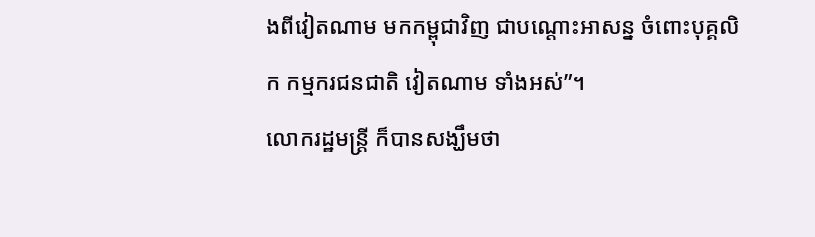ងពីវៀតណាម មកកម្ពុជាវិញ ជាបណ្តោះអាសន្ន ចំពោះបុគ្គលិក កម្មករជនជាតិ វៀតណាម ទាំងអស់”។
លោករដ្ឋមន្ដ្រី ក៏បានសង្ឃឹមថា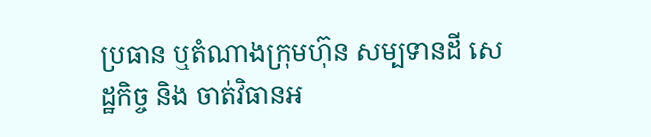ប្រធាន ឬតំណាងក្រុមហ៊ុន សម្បទានដី សេដ្ឋកិច្ច និង ចាត់វិធានអ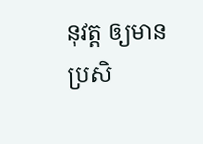នុវត្ត ឲ្យមានប្រសិ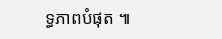ទ្ធភាពបំផុត ៕